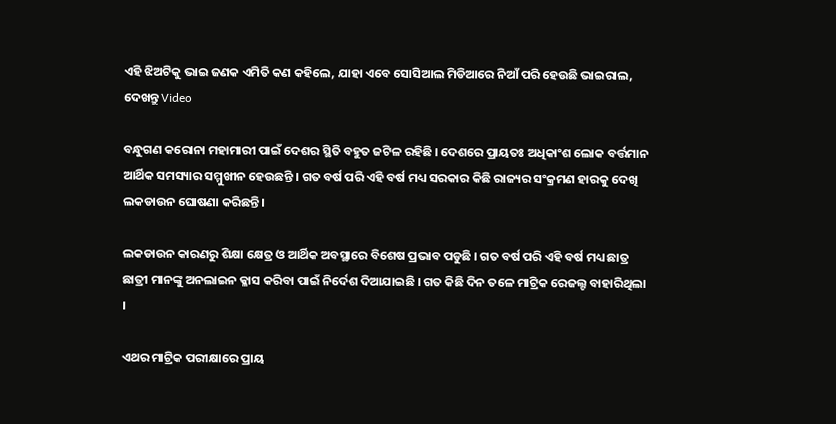ଏହି ଝିଅଟିକୁ ଭାଇ ଜଣକ ଏମିତି କଣ କହିଲେ, ଯାହା ଏବେ ସୋସିଆଲ ମିଡିଆରେ ନିଆଁ ପରି ହେଉଛି ଭାଇରାଲ, ଦେଖନ୍ତୁ Video

ବନ୍ଧୁଗଣ କରୋନା ମହାମାରୀ ପାଇଁ ଦେଶର ସ୍ଥିତି ବହୁତ ଜଟିଳ ରହିଛି । ଦେଶରେ ପ୍ରାୟତଃ ଅଧିକାଂଶ ଲୋକ ବର୍ତ୍ତମାନ ଆର୍ଥିକ ସମସ୍ୟାର ସମ୍ମୁଖୀନ ହେଉଛନ୍ତି । ଗତ ବର୍ଷ ପରି ଏହି ବର୍ଷ ମଧ୍ୟ ସରକାର କିଛି ରାଜ୍ୟର ସଂକ୍ରମଣ ହାରକୁ ଦେଖି ଲକଡାଉନ ଘୋଷଣା କରିଛନ୍ତି ।

ଲକଡାଉନ କାରଣରୁ ଶିକ୍ଷା କ୍ଷେତ୍ର ଓ ଆର୍ଥିକ ଅବସ୍ଥାରେ ବିଶେଷ ପ୍ରଭାବ ପଡୁଛି । ଗତ ବର୍ଷ ପରି ଏହି ବର୍ଷ ମଧ୍ୟ ଛାତ୍ର ଛାତ୍ରୀ ମାନଙ୍କୁ ଅନଲାଇନ କ୍ଳାସ କରିବା ପାଇଁ ନିର୍ଦେଶ ଦିଆଯାଇଛି । ଗତ କିଛି ଦିନ ତଳେ ମାଟ୍ରିକ ରେଜଲ୍ଟ ବାହାରିଥିଲା ।

ଏଥର ମାଟ୍ରିକ ପରୀକ୍ଷାରେ ପ୍ରାୟ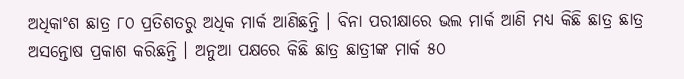ଅଧିକାଂଶ ଛାତ୍ର ୮୦ ପ୍ରତିଶତରୁ ଅଧିକ ମାର୍କ ଆଣିଛନ୍ତି । ବିନା ପରୀକ୍ଷାରେ ଭଲ ମାର୍କ ଆଣି ମଧ୍ୟ କିଛି ଛାତ୍ର ଛାତ୍ର ଅସନ୍ତୋଷ ପ୍ରକାଶ କରିଛନ୍ତି । ଅନୁଆ ପକ୍ଷରେ କିଛି ଛାତ୍ର ଛାତ୍ରୀଙ୍କ ମାର୍କ ୫୦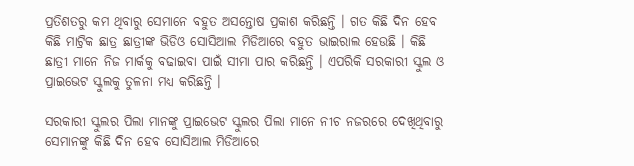ପ୍ରତିଶତରୁ କମ ଥିବାରୁ ସେମାନେ ବହୁତ ଅସନ୍ତୋଷ ପ୍ରକାଶ କରିଛନ୍ତି । ଗତ କିଛି ଦିନ ହେବ କିଛି ମାଟ୍ରିକ ଛାତ୍ର ଛାତ୍ରୀଙ୍କ ଭିଡିଓ ସୋସିଆଲ ମିଡିଆରେ ବହୁତ ଭାଇରାଲ ହେଉଛି । କିଛି ଛାତ୍ରୀ ମାନେ ନିଜ ମାର୍କକୁ ବଢାଇବା ପାଇଁ ସୀମା ପାର କରିଛନ୍ତି । ଏପରିକି ସରକାରୀ ସ୍କୁଲ ଓ ପ୍ରାଇଭେଟ ସ୍କୁଲକୁ ତୁଳନା ମଧ୍ୟ କରିଛନ୍ତି ।

ସରକାରୀ ସ୍କୁଲର ପିଲା ମାନଙ୍କୁ ପ୍ରାଇଭେଟ ସ୍କୁଲର ପିଲା ମାନେ ନୀଚ ନଜରରେ ଦେଖିଥିବାରୁ ସେମାନଙ୍କୁ କିଛି ଦିନ ହେବ ସୋସିଆଲ ମିଡିଆରେ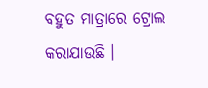ବହୁତ ମାତ୍ରାରେ ଟ୍ରୋଲ କରାଯାଉଛି ।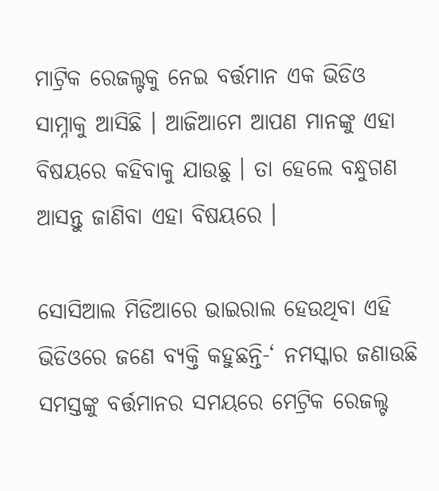ମାଟ୍ରିକ ରେଜଲ୍ଟକୁ ନେଇ ବର୍ତ୍ତମାନ ଏକ ଭିଡିଓ ସାମ୍ନାକୁ ଆସିଛି । ଆଜିଆମେ ଆପଣ ମାନଙ୍କୁ ଏହା ବିଷୟରେ କହିବାକୁ ଯାଉଛୁ । ତା ହେଲେ ବନ୍ଧୁଗଣ ଆସନ୍ତୁ ଜାଣିବା ଏହା ବିଷୟରେ ।

ସୋସିଆଲ ମିଡିଆରେ ଭାଇରାଲ ହେଉଥିବା ଏହି ଭିଡିଓରେ ଜଣେ ବ୍ୟକ୍ତି କହୁଛନ୍ତି-‘ ନମସ୍କାର ଜଣାଉଛି ସମସ୍ତଙ୍କୁ ବର୍ତ୍ତମାନର ସମୟରେ ମେଟ୍ରିକ ରେଜଲ୍ଟ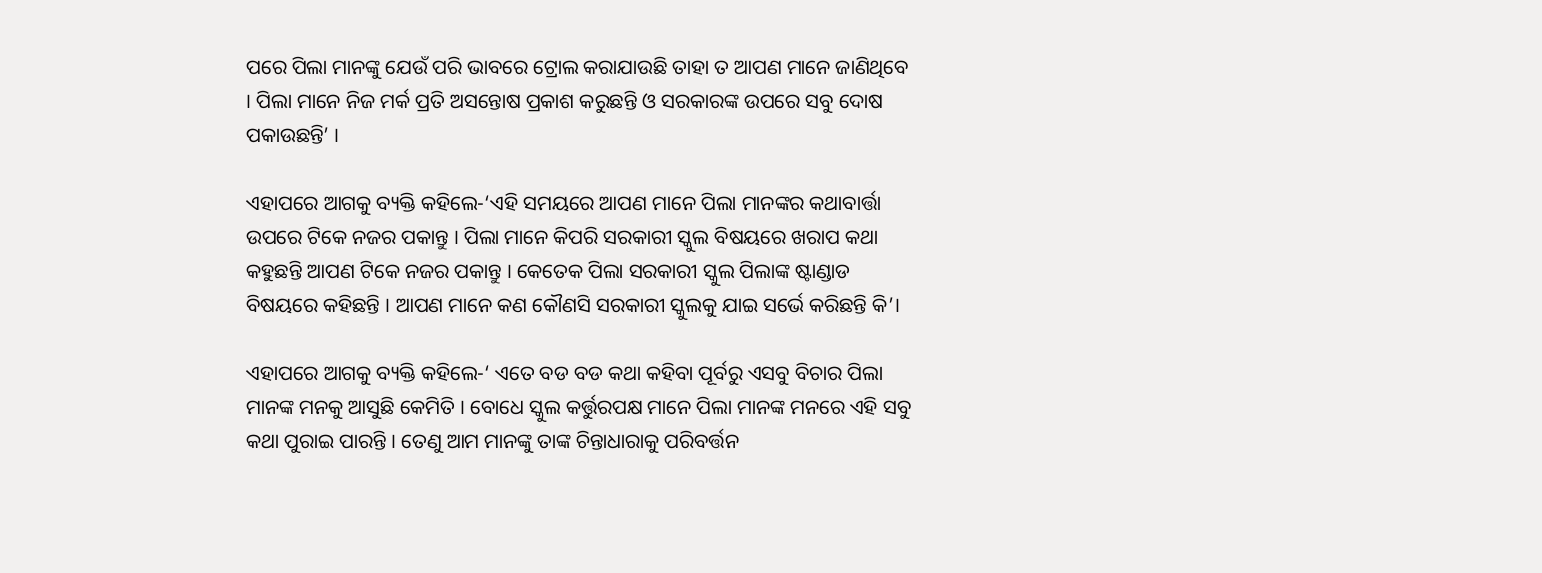ପରେ ପିଲା ମାନଙ୍କୁ ଯେଉଁ ପରି ଭାବରେ ଟ୍ରୋଲ କରାଯାଉଛି ତାହା ତ ଆପଣ ମାନେ ଜାଣିଥିବେ । ପିଲା ମାନେ ନିଜ ମର୍କ ପ୍ରତି ଅସନ୍ତୋଷ ପ୍ରକାଶ କରୁଛନ୍ତି ଓ ସରକାରଙ୍କ ଉପରେ ସବୁ ଦୋଷ ପକାଉଛନ୍ତି’ ।

ଏହାପରେ ଆଗକୁ ବ୍ୟକ୍ତି କହିଲେ-‘ଏହି ସମୟରେ ଆପଣ ମାନେ ପିଲା ମାନଙ୍କର କଥାବାର୍ତ୍ତା ଉପରେ ଟିକେ ନଜର ପକାନ୍ତୁ । ପିଲା ମାନେ କିପରି ସରକାରୀ ସ୍କୁଲ ବିଷୟରେ ଖରାପ କଥା କହୁଛନ୍ତି ଆପଣ ଟିକେ ନଜର ପକାନ୍ତୁ । କେତେକ ପିଲା ସରକାରୀ ସ୍କୁଲ ପିଲାଙ୍କ ଷ୍ଟାଣ୍ଡାଡ ବିଷୟରେ କହିଛନ୍ତି । ଆପଣ ମାନେ କଣ କୌଣସି ସରକାରୀ ସ୍କୁଲକୁ ଯାଇ ସର୍ଭେ କରିଛନ୍ତି କି’।

ଏହାପରେ ଆଗକୁ ବ୍ୟକ୍ତି କହିଲେ-‘ ଏତେ ବଡ ବଡ କଥା କହିବା ପୂର୍ବରୁ ଏସବୁ ବିଚାର ପିଲା ମାନଙ୍କ ମନକୁ ଆସୁଛି କେମିତି । ବୋଧେ ସ୍କୁଲ କର୍ତ୍ତୁରପକ୍ଷ ମାନେ ପିଲା ମାନଙ୍କ ମନରେ ଏହି ସବୁ କଥା ପୁରାଇ ପାରନ୍ତି । ତେଣୁ ଆମ ମାନଙ୍କୁ ତାଙ୍କ ଚିନ୍ତାଧାରାକୁ ପରିବର୍ତ୍ତନ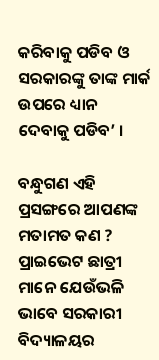କରିବାକୁ ପଡିବ ଓ ସରକାରଙ୍କୁ ତାଙ୍କ ମାର୍କ ଉପରେ ଧ୍ୟାନ ଦେବାକୁ ପଡିବ’ ।

ବନ୍ଧୁଗଣ ଏହି ପ୍ରସଙ୍ଗରେ ଆପଣଙ୍କ ମତାମତ କଣ ? ପ୍ରାଇଭେଟ ଛାତ୍ରୀ ମାନେ ଯେଉଁଭଳି ଭାବେ ସରକାରୀ ବିଦ୍ୟାଳୟର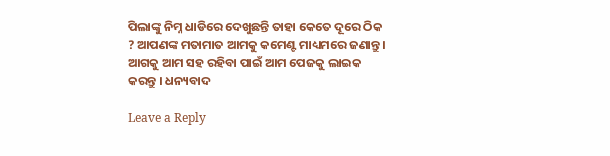ପିଲାଙ୍କୁ ନିମ୍ନ ଧାଡିରେ ଦେଖୁଛନ୍ତି ତାହା କେତେ ଦୂରେ ଠିକ ? ଆପଣଙ୍କ ମତାମାତ ଆମକୁ କମେଣ୍ଟ ମାଧ୍ୟମରେ ଜଣାନ୍ତୁ । ଆଗକୁ ଆମ ସହ ରହିବା ପାଇଁ ଆମ ପେଜକୁ ଲାଇକ କରନ୍ତୁ । ଧନ୍ୟବାଦ

Leave a Reply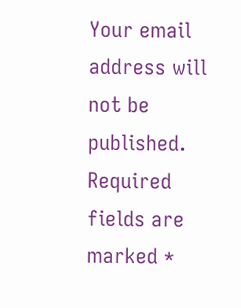Your email address will not be published. Required fields are marked *